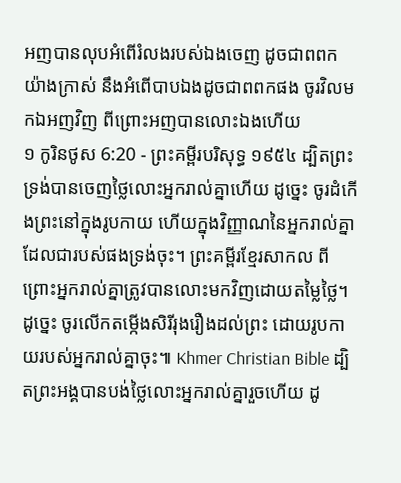អញបានលុបអំពើរំលងរបស់ឯងចេញ ដូចជាពពកយ៉ាងក្រាស់ នឹងអំពើបាបឯងដូចជាពពកផង ចូរវិលមកឯអញវិញ ពីព្រោះអញបានលោះឯងហើយ
១ កូរិនថូស 6:20 - ព្រះគម្ពីរបរិសុទ្ធ ១៩៥៤ ដ្បិតព្រះទ្រង់បានចេញថ្លៃលោះអ្នករាល់គ្នាហើយ ដូច្នេះ ចូរដំកើងព្រះនៅក្នុងរូបកាយ ហើយក្នុងវិញ្ញាណនៃអ្នករាល់គ្នា ដែលជារបស់ផងទ្រង់ចុះ។ ព្រះគម្ពីរខ្មែរសាកល ពីព្រោះអ្នករាល់គ្នាត្រូវបានលោះមកវិញដោយតម្លៃថ្លៃ។ ដូច្នេះ ចូរលើកតម្កើងសិរីរុងរឿងដល់ព្រះ ដោយរូបកាយរបស់អ្នករាល់គ្នាចុះ៕ Khmer Christian Bible ដ្បិតព្រះអង្គបានបង់ថ្លៃលោះអ្នករាល់គ្នារួចហើយ ដូ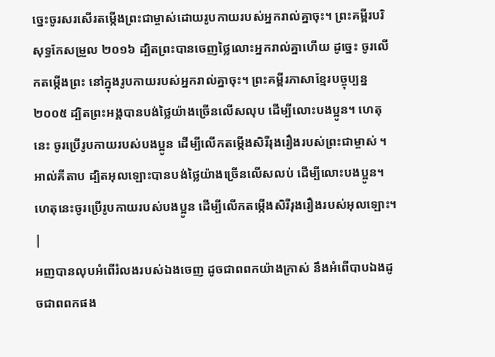ច្នេះចូរសរសើរតម្កើងព្រះជាម្ចាស់ដោយរូបកាយរបស់អ្នករាល់គ្នាចុះ។ ព្រះគម្ពីរបរិសុទ្ធកែសម្រួល ២០១៦ ដ្បិតព្រះបានចេញថ្លៃលោះអ្នករាល់គ្នាហើយ ដូច្នេះ ចូរលើកតម្កើងព្រះ នៅក្នុងរូបកាយរបស់អ្នករាល់គ្នាចុះ។ ព្រះគម្ពីរភាសាខ្មែរបច្ចុប្បន្ន ២០០៥ ដ្បិតព្រះអង្គបានបង់ថ្លៃយ៉ាងច្រើនលើសលុប ដើម្បីលោះបងប្អូន។ ហេតុនេះ ចូរប្រើរូបកាយរបស់បងប្អូន ដើម្បីលើកតម្កើងសិរីរុងរឿងរបស់ព្រះជាម្ចាស់ ។ អាល់គីតាប ដ្បិតអុលឡោះបានបង់ថ្លៃយ៉ាងច្រើនលើសលប់ ដើម្បីលោះបងប្អូន។ ហេតុនេះចូរប្រើរូបកាយរបស់បងប្អូន ដើម្បីលើកតម្កើងសិរីរុងរឿងរបស់អុលឡោះ។ |
អញបានលុបអំពើរំលងរបស់ឯងចេញ ដូចជាពពកយ៉ាងក្រាស់ នឹងអំពើបាបឯងដូចជាពពកផង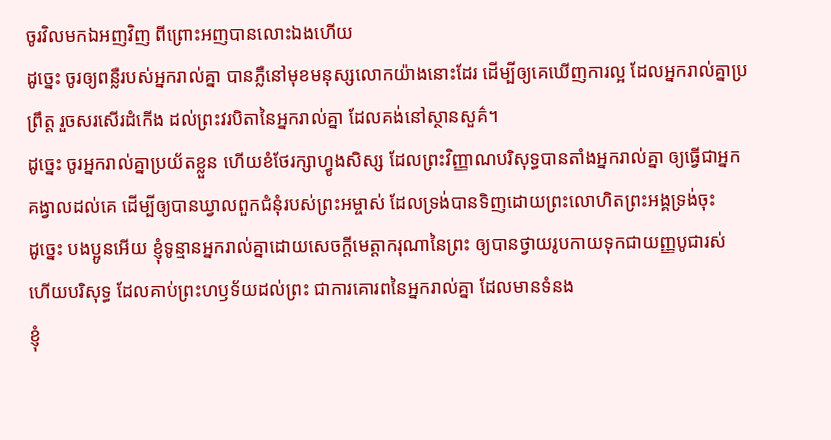ចូរវិលមកឯអញវិញ ពីព្រោះអញបានលោះឯងហើយ
ដូច្នេះ ចូរឲ្យពន្លឺរបស់អ្នករាល់គ្នា បានភ្លឺនៅមុខមនុស្សលោកយ៉ាងនោះដែរ ដើម្បីឲ្យគេឃើញការល្អ ដែលអ្នករាល់គ្នាប្រព្រឹត្ត រួចសរសើរដំកើង ដល់ព្រះវរបិតានៃអ្នករាល់គ្នា ដែលគង់នៅស្ថានសួគ៌។
ដូច្នេះ ចូរអ្នករាល់គ្នាប្រយ័តខ្លួន ហើយខំថែរក្សាហ្វូងសិស្ស ដែលព្រះវិញ្ញាណបរិសុទ្ធបានតាំងអ្នករាល់គ្នា ឲ្យធ្វើជាអ្នកគង្វាលដល់គេ ដើម្បីឲ្យបានឃ្វាលពួកជំនុំរបស់ព្រះអម្ចាស់ ដែលទ្រង់បានទិញដោយព្រះលោហិតព្រះអង្គទ្រង់ចុះ
ដូច្នេះ បងប្អូនអើយ ខ្ញុំទូន្មានអ្នករាល់គ្នាដោយសេចក្ដីមេត្តាករុណានៃព្រះ ឲ្យបានថ្វាយរូបកាយទុកជាយញ្ញបូជារស់ ហើយបរិសុទ្ធ ដែលគាប់ព្រះហឫទ័យដល់ព្រះ ជាការគោរពនៃអ្នករាល់គ្នា ដែលមានទំនង
ខ្ញុំ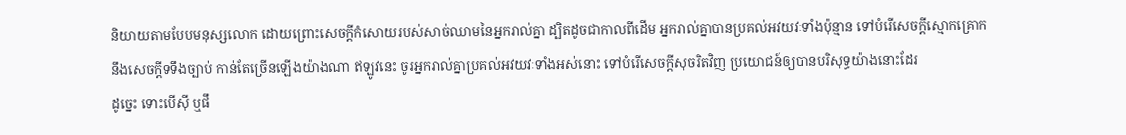និយាយតាមបែបមនុស្សលោក ដោយព្រោះសេចក្ដីកំសោយរបស់សាច់ឈាមនៃអ្នករាល់គ្នា ដ្បិតដូចជាកាលពីដើម អ្នករាល់គ្នាបានប្រគល់អវយវៈទាំងប៉ុន្មាន ទៅបំរើសេចក្ដីស្មោកគ្រោក នឹងសេចក្ដីទទឹងច្បាប់ កាន់តែច្រើនឡើងយ៉ាងណា ឥឡូវនេះ ចូរអ្នករាល់គ្នាប្រគល់អវយវៈទាំងអស់នោះ ទៅបំរើសេចក្ដីសុចរិតវិញ ប្រយោជន៍ឲ្យបានបរិសុទ្ធយ៉ាងនោះដែរ
ដូច្នេះ ទោះបើស៊ី ឬផឹ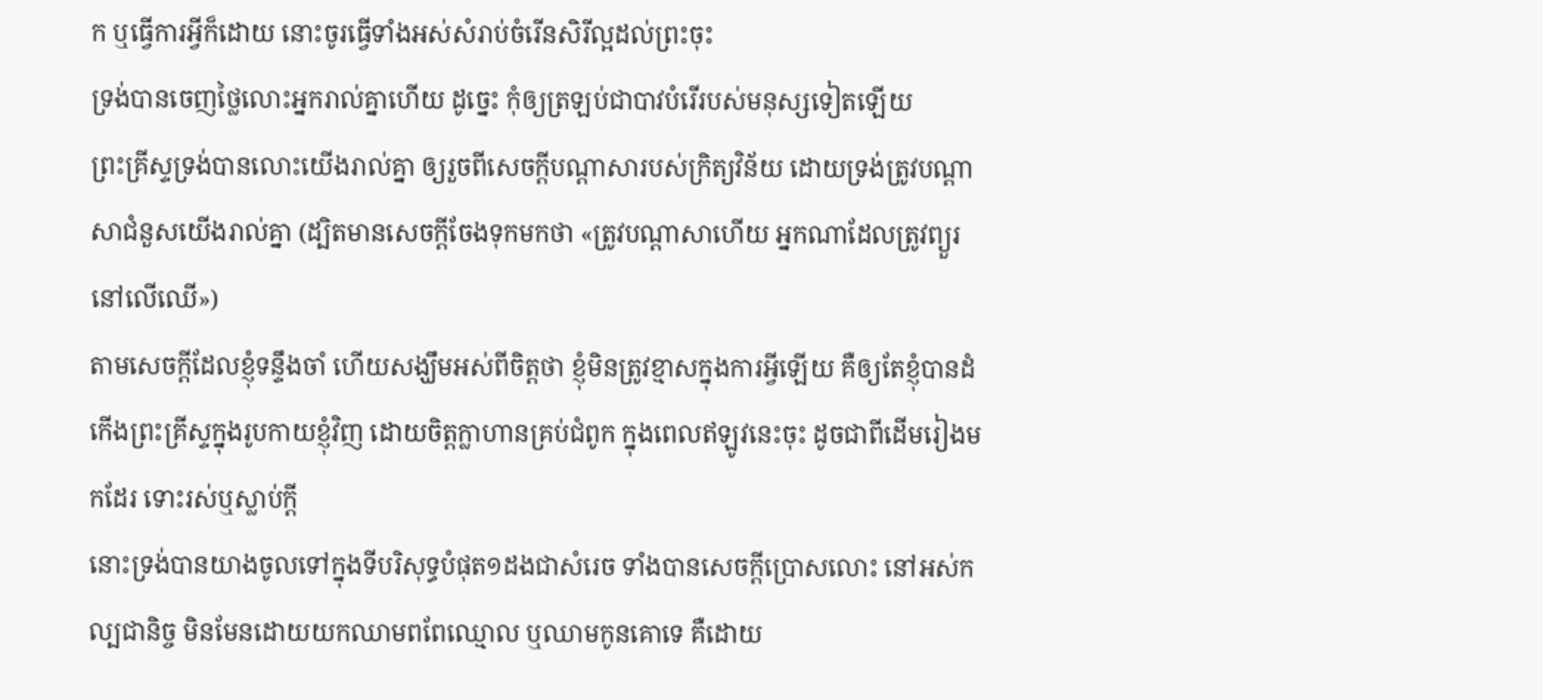ក ឬធ្វើការអ្វីក៏ដោយ នោះចូរធ្វើទាំងអស់សំរាប់ចំរើនសិរីល្អដល់ព្រះចុះ
ទ្រង់បានចេញថ្លៃលោះអ្នករាល់គ្នាហើយ ដូច្នេះ កុំឲ្យត្រឡប់ជាបាវបំរើរបស់មនុស្សទៀតឡើយ
ព្រះគ្រីស្ទទ្រង់បានលោះយើងរាល់គ្នា ឲ្យរួចពីសេចក្ដីបណ្តាសារបស់ក្រិត្យវិន័យ ដោយទ្រង់ត្រូវបណ្តាសាជំនួសយើងរាល់គ្នា (ដ្បិតមានសេចក្ដីចែងទុកមកថា «ត្រូវបណ្តាសាហើយ អ្នកណាដែលត្រូវព្យួរនៅលើឈើ»)
តាមសេចក្ដីដែលខ្ញុំទន្ទឹងចាំ ហើយសង្ឃឹមអស់ពីចិត្តថា ខ្ញុំមិនត្រូវខ្មាសក្នុងការអ្វីឡើយ គឺឲ្យតែខ្ញុំបានដំកើងព្រះគ្រីស្ទក្នុងរូបកាយខ្ញុំវិញ ដោយចិត្តក្លាហានគ្រប់ជំពូក ក្នុងពេលឥឡូវនេះចុះ ដូចជាពីដើមរៀងមកដែរ ទោះរស់ឬស្លាប់ក្តី
នោះទ្រង់បានយាងចូលទៅក្នុងទីបរិសុទ្ធបំផុត១ដងជាសំរេច ទាំងបានសេចក្ដីប្រោសលោះ នៅអស់កល្បជានិច្ច មិនមែនដោយយកឈាមពពែឈ្មោល ឬឈាមកូនគោទេ គឺដោយ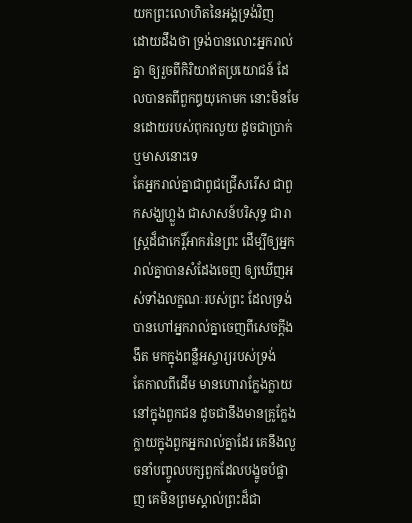យកព្រះលោហិតនៃអង្គទ្រង់វិញ
ដោយដឹងថា ទ្រង់បានលោះអ្នករាល់គ្នា ឲ្យរួចពីកិរិយាឥតប្រយោជន៍ ដែលបានតពីពួកឰយុកោមក នោះមិនមែនដោយរបស់ពុករលួយ ដូចជាប្រាក់ឬមាសនោះទេ
តែអ្នករាល់គ្នាជាពូជជ្រើសរើស ជាពួកសង្ឃហ្លួង ជាសាសន៍បរិសុទ្ធ ជារាស្ត្រដ៏ជាកេរ្តិ៍អាករនៃព្រះ ដើម្បីឲ្យអ្នករាល់គ្នាបានសំដែងចេញ ឲ្យឃើញអស់ទាំងលក្ខណៈរបស់ព្រះ ដែលទ្រង់បានហៅអ្នករាល់គ្នាចេញពីសេចក្ដីងងឹត មកក្នុងពន្លឺអស្ចារ្យរបស់ទ្រង់
តែកាលពីដើម មានហោរាក្លែងក្លាយ នៅក្នុងពួកជន ដូចជានឹងមានគ្រូក្លែងក្លាយក្នុងពួកអ្នករាល់គ្នាដែរ គេនឹងលួចនាំបញ្ចូលបក្សពួកដែលបង្ខូចបំផ្លាញ គេមិនព្រមស្គាល់ព្រះដ៏ជា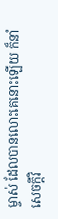ម្ចាស់ ដែលបានលោះគេនោះឡើយ ក៏នាំសេចក្ដីវិ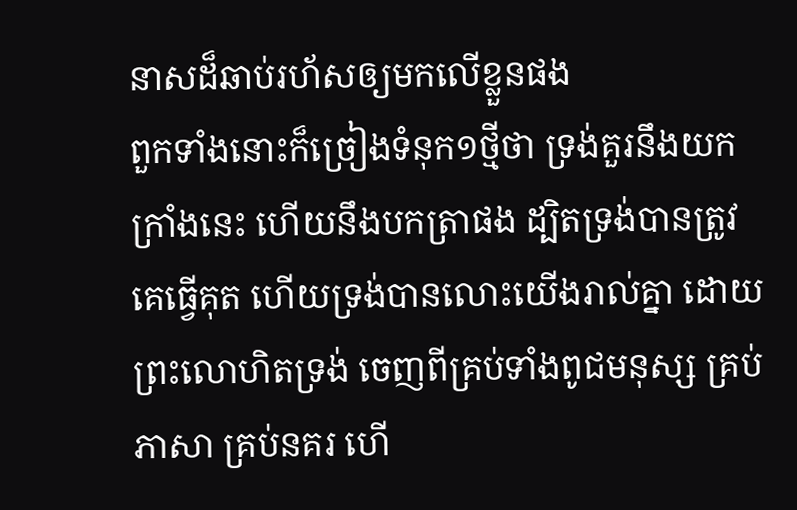នាសដ៏ឆាប់រហ័សឲ្យមកលើខ្លួនផង
ពួកទាំងនោះក៏ច្រៀងទំនុក១ថ្មីថា ទ្រង់គួរនឹងយកក្រាំងនេះ ហើយនឹងបកត្រាផង ដ្បិតទ្រង់បានត្រូវគេធ្វើគុត ហើយទ្រង់បានលោះយើងរាល់គ្នា ដោយព្រះលោហិតទ្រង់ ចេញពីគ្រប់ទាំងពូជមនុស្ស គ្រប់ភាសា គ្រប់នគរ ហើ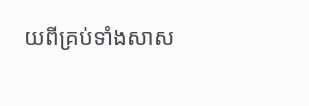យពីគ្រប់ទាំងសាស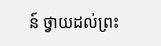ន៍ ថ្វាយដល់ព្រះ